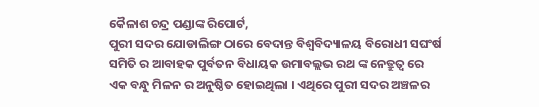କୈଳାଶ ଚନ୍ଦ୍ର ପଣ୍ଡାଙ୍କ ରିପୋର୍ଟ,
ପୁରୀ ସଦର ଯୋଡାଲିଙ୍ଗ ଠାରେ ବେଦାନ୍ତ ବିଶ୍ୱବିଦ୍ୟାଳୟ ବିରୋଧୀ ସଘଂର୍ଷ ସମିତି ର ଆବାହକ ପୁର୍ବତନ ବିଧାୟକ ଉମାବଲ୍ଲଭ ରଥ ଙ୍କ ନେତ୍ରୁତ୍ୱ ରେ ଏକ ବନ୍ଧୁ ମିଳନ ର ଅନୁଷ୍ଠିତ ହୋଇଥିଲା । ଏଥିରେ ପୁରୀ ସଦର ଅଞ୍ଚଳର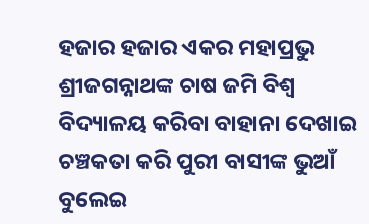ହଜାର ହଜାର ଏକର ମହାପ୍ରଭୁ ଶ୍ରୀଜଗନ୍ନାଥଙ୍କ ଚାଷ ଜମି ବିଶ୍ୱ ବିଦ୍ୟାଳୟ କରିବା ବାହାନା ଦେଖାଇ ଚଞ୍ଚକତା କରି ପୁରୀ ବାସୀଙ୍କ ଭୁଆଁ ବୁଲେଇ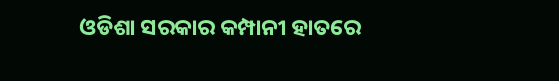ଓଡିଶା ସରକାର କମ୍ପାନୀ ହାତରେ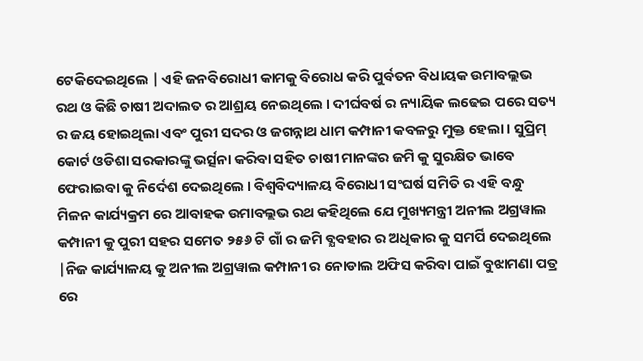ଟେକିଦେଇଥିଲେ | ଏହି ଜନବିରୋଧୀ କାମକୁ ବିରୋଧ କରି ପୁର୍ବତନ ବିଧାୟକ ଉମାବଲ୍ଲଭ ରଥ ଓ କିଛି ଚାଷୀ ଅଦାଲତ ର ଆଶ୍ରୟ ନେଇଥିଲେ । ଦୀର୍ଘବର୍ଷ ର ନ୍ୟାୟିକ ଲଢେଇ ପରେ ସତ୍ୟ ର ଜୟ ହୋଇଥିଲା ଏବଂ ପୁରୀ ସଦର ଓ ଜଗନ୍ନାଥ ଧାମ କମ୍ପାନୀ କବଳରୁ ମୁକ୍ତ ହେଲା । ସୁପ୍ରିମ୍ କୋର୍ଟ ଓଡିଶା ସରକାରଙ୍କୁ ଭର୍ତ୍ସନା କରିବା ସହିତ ଚାଷୀ ମାନଙ୍କର ଜମି କୁ ସୁରକ୍ଷିତ ଭାବେ ଫେରାଇବା କୁ ନିର୍ଦେଶ ଦେଇଥିଲେ । ବିଶ୍ୱବିଦ୍ୟାଳୟ ବିରୋଧୀ ସଂଘର୍ଷ ସମିତି ର ଏହି ବନ୍ଧୁ ମିଳନ କାର୍ଯ୍ୟକ୍ରମ ରେ ଆବାହକ ଉମାବଲ୍ଲଭ ରଥ କହିଥିଲେ ଯେ ମୁଖ୍ୟମନ୍ତ୍ରୀ ଅନୀଲ ଅଗ୍ରୱାଲ କମ୍ପାନୀ କୁ ପୁରୀ ସହର ସମେତ ୨୫୬ ଟି ଗାଁ ର ଜମି ବ୍ଯବହାର ର ଅଧିକାର କୁ ସମର୍ପି ଦେଇଥିଲେ |ନିଜ କାର୍ଯ୍ୟାଳୟ କୁ ଅନୀଲ ଅଗ୍ରୱାଲ କମ୍ପାନୀ ର ନୋଡାଲ ଅଫିସ କରିବା ପାଇଁ ବୁଝାମଣା ପତ୍ର ରେ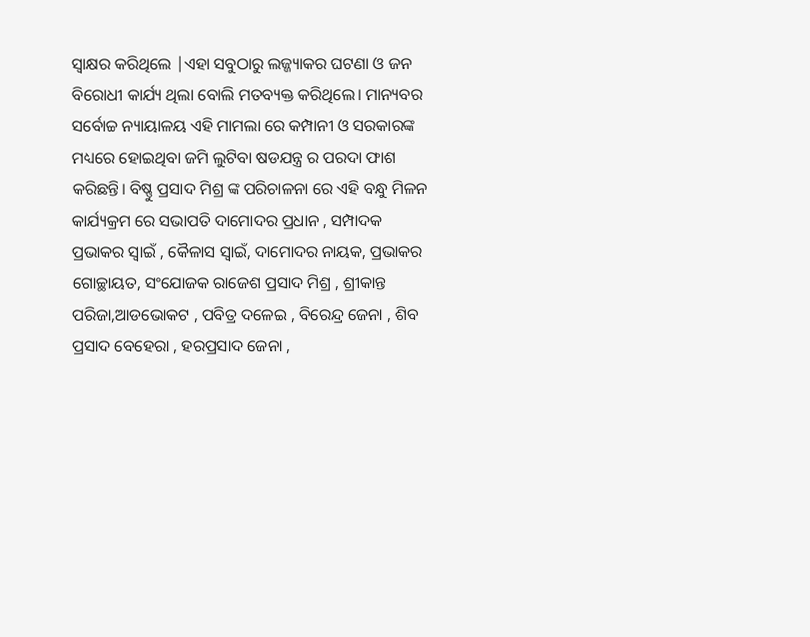ସ୍ବାକ୍ଷର କରିଥିଲେ |ଏହା ସବୁଠାରୁ ଲଜ୍ଜ୍ୟାକର ଘଟଣା ଓ ଜନ ବିରୋଧୀ କାର୍ଯ୍ୟ ଥିଲା ବୋଲି ମତବ୍ୟକ୍ତ କରିଥିଲେ। ମାନ୍ୟବର ସର୍ବୋଚ୍ଚ ନ୍ୟାୟାଳୟ ଏହି ମାମଲା ରେ କମ୍ପାନୀ ଓ ସରକାରଙ୍କ ମଧ୍ୟରେ ହୋଇଥିବା ଜମି ଲୁଟିବା ଷଡଯନ୍ତ୍ର ର ପରଦା ଫାଶ କରିଛନ୍ତି। ବିଷ୍ଣୁ ପ୍ରସାଦ ମିଶ୍ର ଙ୍କ ପରିଚାଳନା ରେ ଏହି ବନ୍ଧୁ ମିଳନ କାର୍ଯ୍ୟକ୍ରମ ରେ ସଭାପତି ଦାମୋଦର ପ୍ରଧାନ , ସମ୍ପାଦକ ପ୍ରଭାକର ସ୍ୱାଇଁ , କୈଳାସ ସ୍ବାଇଁ, ଦାମୋଦର ନାୟକ, ପ୍ରଭାକର ଗୋଚ୍ଛାୟତ, ସଂଯୋଜକ ରାଜେଶ ପ୍ରସାଦ ମିଶ୍ର , ଶ୍ରୀକାନ୍ତ ପରିଜା,ଆଡଭୋକଟ , ପବିତ୍ର ଦଳେଇ , ବିରେନ୍ଦ୍ର ଜେନା , ଶିବ ପ୍ରସାଦ ବେହେରା , ହରପ୍ରସାଦ ଜେନା ,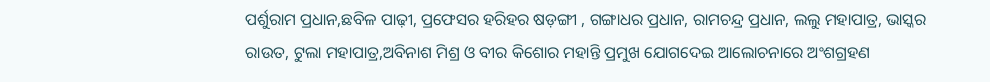ପର୍ଶୁରାମ ପ୍ରଧାନ,ଛବିଳ ପାଢ଼ୀ, ପ୍ରଫେସର ହରିହର ଷଡ଼ଙ୍ଗୀ , ଗଙ୍ଗାଧର ପ୍ରଧାନ, ରାମଚନ୍ଦ୍ର ପ୍ରଧାନ, ଲଲୁ ମହାପାତ୍ର, ଭାସ୍କର ରାଉତ, ଟୁଲା ମହାପାତ୍ର,ଅବିନାଶ ମିଶ୍ର ଓ ବୀର କିଶୋର ମହାନ୍ତି ପ୍ରମୁଖ ଯୋଗଦେଇ ଆଲୋଚନାରେ ଅଂଶଗ୍ରହଣ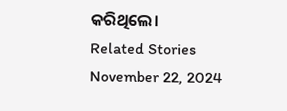କରିଥିଲେ।
Related Stories
November 22, 2024